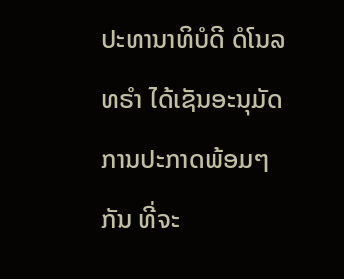ປະທານາທິບໍດີ ດໍໂນລ ທຣຳ ໄດ້ເຊັນອະນຸມັດການປະກາດພ້ອມໆກັນ ທີ່ຈະ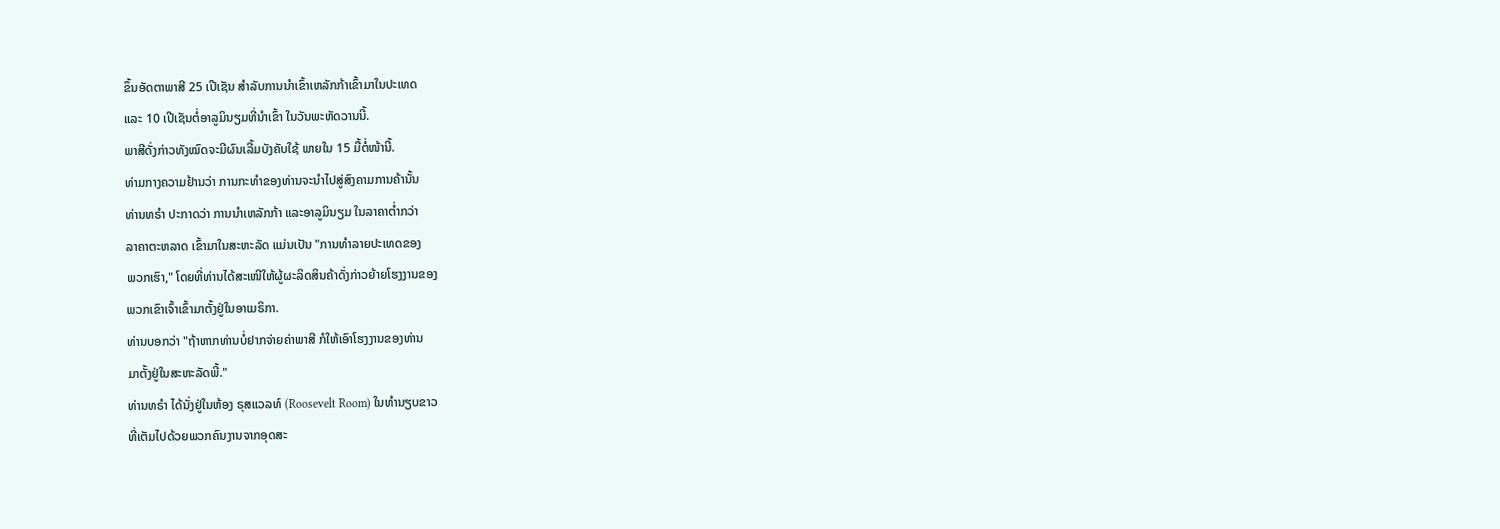ຂຶ້ນອັດຕາພາສີ 25 ເປີເຊັນ ສໍາລັບການນໍາເຂົ້າເຫລັກກ້າເຂົ້າມາໃນປະເທດ
ແລະ 10 ເປີເຊັນຕໍ່ອາລູມິນຽມທີ່ນໍາເຂົ້າ ໃນວັນພະຫັດວານນີ້.
ພາສີດັ່ງກ່າວທັງໝົດຈະມີຜົນເລີ້ມບັງຄັບໃຊ້ ພາຍໃນ 15 ມື້ຕໍ່ໜ້ານີ້.
ທ່າມກາງຄວາມຢ້ານວ່າ ການກະທໍາຂອງທ່ານຈະນໍາໄປສູ່ສົງຄາມການຄ້ານັ້ນ
ທ່ານທຣໍາ ປະກາດວ່າ ການນໍາເຫລັກກ້າ ແລະອາລູມິນຽມ ໃນລາຄາຕໍ່າກວ່າ
ລາຄາຕະຫລາດ ເຂົ້າມາໃນສະຫະລັດ ແມ່ນເປັນ "ການທໍາລາຍປະເທດຂອງ
ພວກເຮົາ," ໂດຍທີ່ທ່ານໄດ້ສະເໜີໃຫ້ຜູ້ຜະລິດສິນຄ້າດັ່ງກ່າວຍ້າຍໂຮງງານຂອງ
ພວກເຂົາເຈົ້າເຂົ້າມາຕັ້ງຢູ່ໃນອາເມຣິກາ.
ທ່ານບອກວ່າ "ຖ້າຫາກທ່ານບໍ່ຢາກຈ່າຍຄ່າພາສີ ກໍໃຫ້ເອົາໂຮງງານຂອງທ່ານ
ມາຕັ້ງຢູ່ໃນສະຫະລັດພີ້."
ທ່ານທຣໍາ ໄດ້ນັ່ງຢູ່ໃນຫ້ອງ ຣຸສແວລທ໌ (Roosevelt Room) ໃນທໍານຽບຂາວ
ທີ່ເຕັມໄປດ້ວຍພວກຄົນງານຈາກອຸດສະ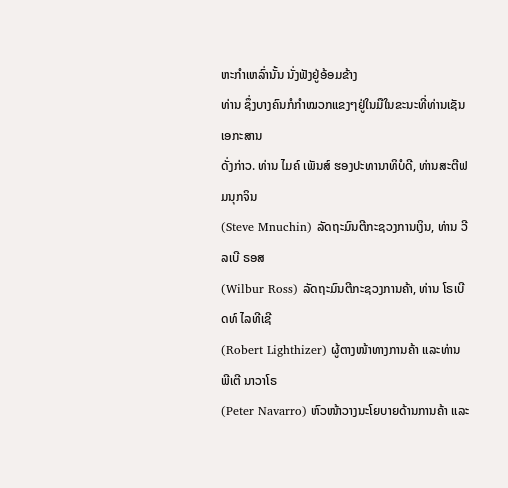ຫະກໍາເຫລົ່ານັ້ນ ນັ່ງຟັງຢູ່ອ້ອມຂ້າງ
ທ່ານ ຊຶ່ງບາງຄົນກໍກໍາໝວກແຂງໆຢູ່ໃນມືໃນຂະນະທີ່ທ່ານເຊັນເອກະສານ
ດັ່ງກ່າວ. ທ່ານ ໄມຄ໌ ເພັນສ໌ ຮອງປະທານາທິບໍດີ, ທ່ານສະຕີຟ ມນຸກຈິນ
(Steve Mnuchin) ລັດຖະມົນຕີກະຊວງການເງິນ, ທ່ານ ວີລເບີ ຣອສ
(Wilbur Ross) ລັດຖະມົນຕີກະຊວງການຄ້າ, ທ່ານ ໂຣເບີດທ໌ ໄລທີເຊີ
(Robert Lighthizer) ຜູ້ຕາງໜ້າທາງການຄ້າ ແລະທ່ານ ພີເຕີ ນາວາໂຣ
(Peter Navarro) ຫົວໜ້າວາງນະໂຍບາຍດ້ານການຄ້າ ແລະ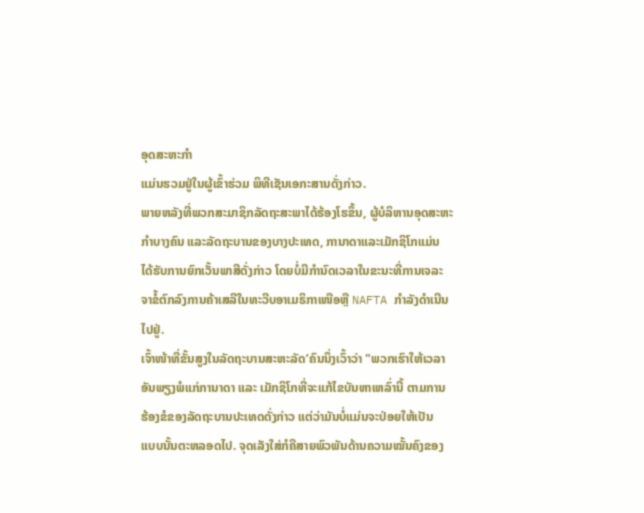ອຸດສະຫະກໍາ
ແມ່ນຮວມຢູ່ໃນຜູ້ເຂົ້າຮ່ວມ ພິທີເຊັນເອກະສານດັ່ງກ່າວ.
ພາຍຫລັງທີ່ພວກສະມາຊິກລັດຖະສະພາໄດ້ຮ້ອງໂຮຂຶ້ນ, ຜູ້ບໍລິຫານອຸດສະຫະ
ກໍາບາງຄົນ ແລະລັດຖະບານຂອງບາງປະເທດ, ການາດາແລະເມັກຊິໂກແມ່ນ
ໄດ້ຮັບການຍົກເວັ້ນພາສີດັ່ງກ່າວ ໂດຍບໍ່ມີກໍານົດເວລາໃນຂະນະທີ່ການເຈລະ
ຈາຂໍ້ຕົກລົງການຄ້າເສລີໃນທະວີບອາເມຣິກາເໜືອຫຼື NAFTA ກໍາລັງດໍາເນີນ
ໄປຢູ່.
ເຈົ້າໜ້າທີ່ຂັ້ນສູງໃນລັດຖະບານສະຫະລັດ’ຄົນນຶ່ງເວົ້າວ່າ "ພວກເຮົາໃຫ້ເວລາ
ອັນພຽງພໍແກ່ການາດາ ແລະ ເມັກຊິໂກທີ່ຈະແກ້ໄຂບັນຫາເຫລົ່ານີ້ ຕາມການ
ຮ້ອງຂໍຂອງລັດຖະບານປະເທດດັ່ງກ່າວ ແຕ່ວ່າມັນບໍ່ແມ່ນຈະປ່ອຍໃຫ້ເປັນ
ແບບນັ້ນຕະຫລອດໄປ. ຈຸດເລັງໃສ່ກໍຄືສາຍພົວພັນດ້ານຄວາມໝັ້ນຄົງຂອງ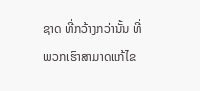ຊາດ ທີ່ກວ້າງກວ່ານັ້ນ ທີ່ພວກເຮົາສາມາດແກ້ໄຂ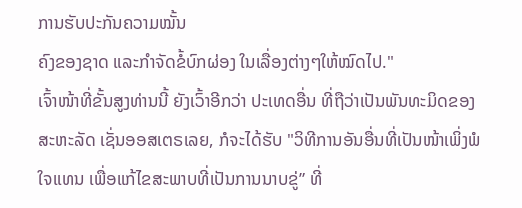ການຮັບປະກັນຄວາມໝັ້ນ
ຄົງຂອງຊາດ ແລະກໍາຈັດຂໍ້ບົກຜ່ອງ ໃນເລື່ອງຕ່າງໆໃຫ້ໝົດໄປ."
ເຈົ້າໜ້າທີ່ຂັ້ນສູງທ່ານນີ້ ຍັງເວົ້າອີກວ່າ ປະເທດອື່ນ ທີ່ຖືວ່າເປັນພັນທະມິດຂອງ
ສະຫະລັດ ເຊັ່ນອອສເຕຣເລຍ, ກໍຈະໄດ້ຮັບ "ວິທີການອັນອື່ນທີ່ເປັນໜ້າເພິ່ງພໍ
ໃຈແທນ ເພື່ອແກ້ໄຂສະພາບທີ່ເປັນການນາບຂູ່” ທີ່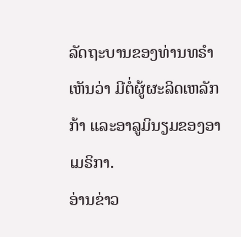ລັດຖະບານຂອງທ່ານທຣໍາ
ເຫັນວ່າ ມີຕໍ່ຜູ້ຜະລິດເຫລັກກ້າ ແລະອາລູມິນຽມຂອງອາເມຣິກາ.
ອ່ານຂ່າວ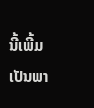ນີ້ເພີ້ມເປັນພາ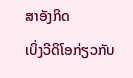ສາອັງກິດ
ເບິ່ງວີດິໂອກ່ຽວກັບ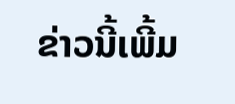ຂ່າວນີ້ເພີ້ມ